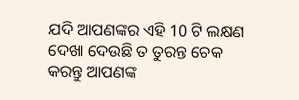ଯଦି ଆପଣଙ୍କର ଏହି 10 ଟି ଲକ୍ଷଣ ଦେଖା ଦେଉଛି ତ ତୁରନ୍ତ ଚେକ କରନ୍ତୁ ଆପଣଙ୍କ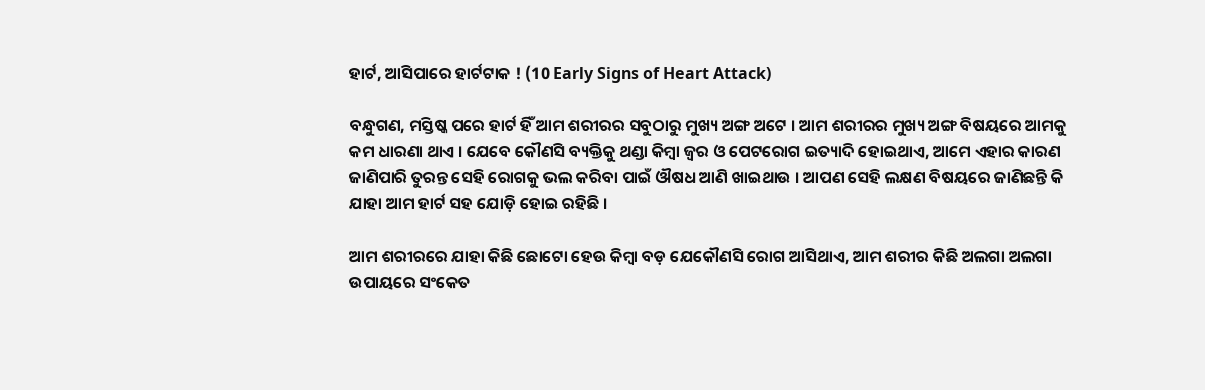ହାର୍ଟ, ଆସିପାରେ ହାର୍ଟଟାକ ! (10 Early Signs of Heart Attack)

ବନ୍ଧୁଗଣ, ମସ୍ତିଷ୍କ ପରେ ହାର୍ଟ ହିଁ ଆମ ଶରୀରର ସବୁଠାରୁ ମୁଖ୍ୟ ଅଙ୍ଗ ଅଟେ । ଆମ ଶରୀରର ମୁଖ୍ୟ ଅଙ୍ଗ ବିଷୟରେ ଆମକୁ କମ ଧାରଣା ଥାଏ । ଯେବେ କୌଣସି ବ୍ୟକ୍ତିକୁ ଥଣ୍ଡା କିମ୍ବା ଜ୍ଵର ଓ ପେଟରୋଗ ଇତ୍ୟାଦି ହୋଇଥାଏ, ଆମେ ଏହାର କାରଣ ଜାଣିପାରି ତୁରନ୍ତ ସେହି ରୋଗକୁ ଭଲ କରିବା ପାଇଁ ଔଷଧ ଆଣି ଖାଇଥାଉ । ଆପଣ ସେହି ଲକ୍ଷଣ ବିଷୟରେ ଜାଣିଛନ୍ତି କି ଯାହା ଆମ ହାର୍ଟ ସହ ଯୋଡ଼ି ହୋଇ ରହିଛି ।

ଆମ ଶରୀରରେ ଯାହା କିଛି ଛୋଟୋ ହେଉ କିମ୍ବା ବଡ଼ ଯେକୌଣସି ରୋଗ ଆସିଥାଏ, ଆମ ଶରୀର କିଛି ଅଲଗା ଅଲଗା ଉପାୟରେ ସଂକେତ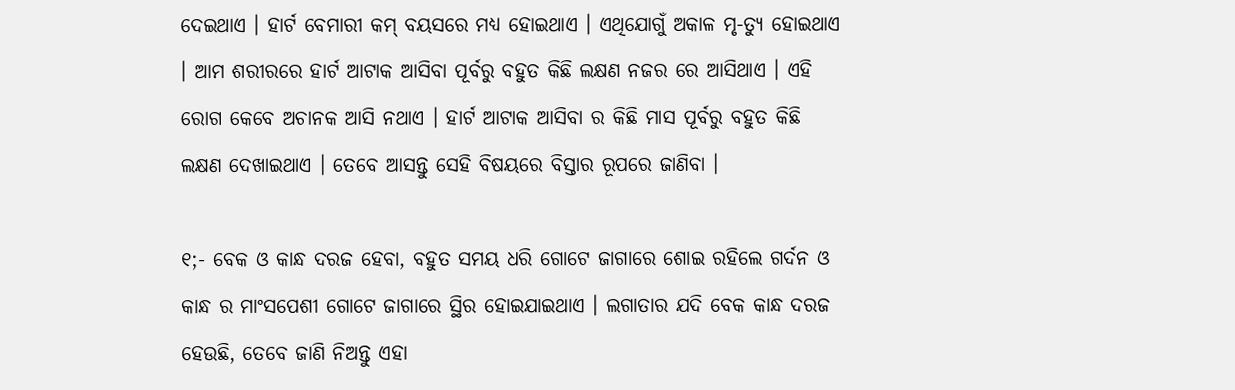ଦେଇଥାଏ । ହାର୍ଟ ବେମାରୀ କମ୍ ବୟସରେ ମଧ୍ୟ ହୋଇଥାଏ । ଏଥିଯୋଗୁଁ ଅକାଳ ମୃ-ତ୍ୟୁ ହୋଇଥାଏ । ଆମ ଶରୀରରେ ହାର୍ଟ ଆଟାକ ଆସିବା ପୂର୍ବରୁ ବହୁତ କିଛି ଲକ୍ଷଣ ନଜର ରେ ଆସିଥାଏ । ଏହି ରୋଗ କେବେ ଅଚାନକ ଆସି ନଥାଏ । ହାର୍ଟ ଆଟାକ ଆସିବା ର କିଛି ମାସ ପୂର୍ବରୁ ବହୁତ କିଛି ଲକ୍ଷଣ ଦେଖାଇଥାଏ । ତେବେ ଆସନ୍ତୁ ସେହି ବିଷୟରେ ବିସ୍ତାର ରୂପରେ ଜାଣିବା ।

୧;- ବେକ ଓ କାନ୍ଧ ଦରଜ ହେବା, ବହୁତ ସମୟ ଧରି ଗୋଟେ ଜାଗାରେ ଶୋଇ ରହିଲେ ଗର୍ଦନ ଓ କାନ୍ଧ ର ମାଂସପେଶୀ ଗୋଟେ ଜାଗାରେ ସ୍ଥିର ହୋଇଯାଇଥାଏ । ଲଗାତାର ଯଦି ବେକ କାନ୍ଧ ଦରଜ ହେଉଛି, ତେବେ ଜାଣି ନିଅନ୍ତୁ ଏହା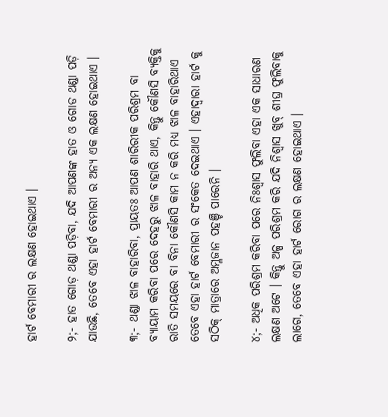ହାର୍ଟ ବେମାରୀ ର ଲକ୍ଷଣ ହୋଇଥାଏ ।

୨;- ହାତ ଗୋଡ଼ ଥଣ୍ଡା ପଡ଼ିବା, ଯଦି ଆପଣଙ୍କ ହାତ ଓ ଗୋଡ ଥଣ୍ଡା ପଡ଼ି ଯାଉଛି, ତେବେ ଏହା ହାର୍ଟ ବେମାରୀ ର ଅନ୍ୟ ଏକ ଲକ୍ଷଣ ହୋଇଥାଏ ।

୩;- ଥଣ୍ଡା ଝାଳ ବାହାରିବା, ପ୍ରାୟତଃ ଆପଣ ଶାରିରୀକ ପରିଶ୍ରମ ବା ବ୍ୟାୟାମ କରିବା ପରେ ଦେହରୁ ଝାଳ ବାହାରି ଥାଏ, କିନ୍ତୁ କୌଣସି ବ୍ୟକ୍ତିକୁ ରାତି ସମୟରେ ବା ବିନା କୌଣସି କାମ ନ କରି ମଧ୍ୟ ଝାଳ ବାହାରିଥାଏ ତେବେ ଏହା ହାର୍ଟ ବେମାରୀ ର ସଂକେତ ଦେଇଥାଏ । ଏହାଦ୍ଵାରା ହାର୍ଟ କୁ ସଠିକ୍ ମାତ୍ରାରେ ଅମ୍ଳଜାନ ପହଞ୍ଚି ପାରେନି ।

୪;- ଅଧିକ ପରିଶ୍ରମ କରିବା ପରେ ନିଃଶ୍ୱାସ ଫୁଲିବା ଏହା ଏକ ସାଧାରଣ ଲକ୍ଷଣ ଅଟେ । କିନ୍ତୁ ଅଳ୍ପ ପରିଶ୍ରମ କରି ଯଦି ନିଶ୍ବାସ ଖୁବ୍ ଶୀଘ୍ର ଫୁଲିବାକୁ ଲାଗେ, ତେବେ ଏହା ହାର୍ଟ ରୋଗ ର ଲକ୍ଷଣ ହୋଇଥାଏ ।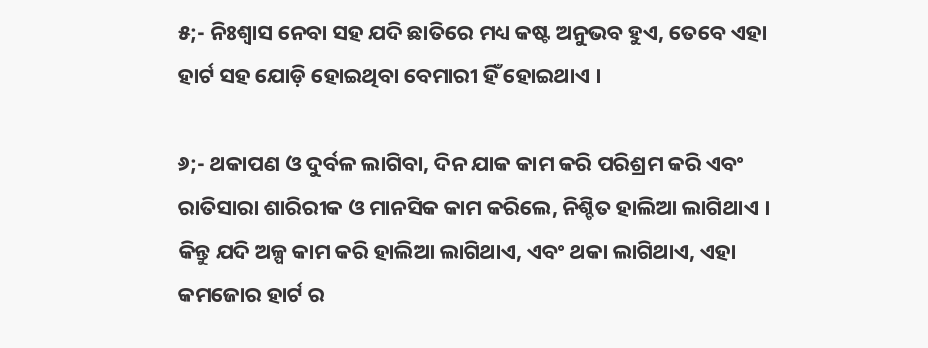୫;- ନିଃଶ୍ୱାସ ନେବା ସହ ଯଦି ଛାତିରେ ମଧ୍ୟ କଷ୍ଟ ଅନୁଭବ ହୁଏ, ତେବେ ଏହା ହାର୍ଟ ସହ ଯୋଡ଼ି ହୋଇଥିବା ବେମାରୀ ହିଁ ହୋଇଥାଏ ।

୬;- ଥକାପଣ ଓ ଦୁର୍ବଳ ଲାଗିବା, ଦିନ ଯାକ କାମ କରି ପରିଶ୍ରମ କରି ଏବଂ ରାତିସାରା ଶାରିରୀକ ଓ ମାନସିକ କାମ କରିଲେ, ନିଶ୍ଚିତ ହାଲିଆ ଲାଗିଥାଏ । କିନ୍ତୁ ଯଦି ଅଳ୍ପ କାମ କରି ହାଲିଆ ଲାଗିଥାଏ, ଏବଂ ଥକା ଲାଗିଥାଏ, ଏହା କମଜୋର ହାର୍ଟ ର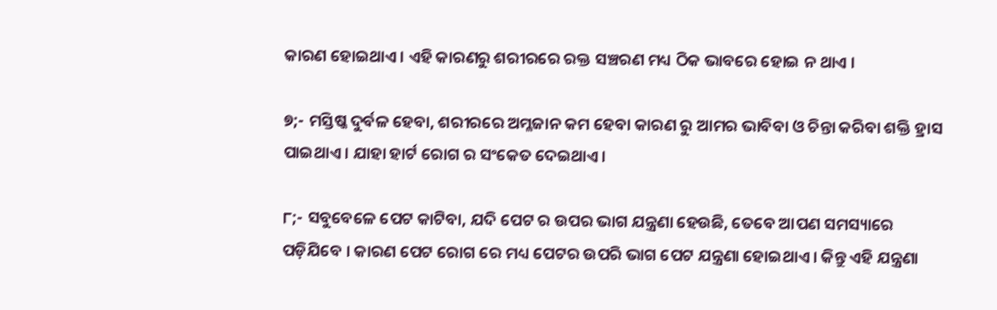କାରଣ ହୋଇଥାଏ । ଏହି କାରଣରୁ ଶରୀରରେ ରକ୍ତ ସଞ୍ଚରଣ ମଧ୍ୟ ଠିକ ଭାବରେ ହୋଇ ନ ଥାଏ ।

୭;- ମସ୍ତିଷ୍କ ଦୁର୍ବଳ ହେବା, ଶରୀରରେ ଅମ୍ଳଜାନ କମ ହେବା କାରଣ ରୁ ଆମର ଭାବିବା ଓ ଚିନ୍ତା କରିବା ଶକ୍ତି ହ୍ରାସ ପାଇଥାଏ । ଯାହା ହାର୍ଟ ରୋଗ ର ସଂକେତ ଦେଇଥାଏ ।

୮;- ସବୁବେଳେ ପେଟ କାଟିବା, ଯଦି ପେଟ ର ଉପର ଭାଗ ଯନ୍ତ୍ରଣା ହେଉଛି, ତେବେ ଆପଣ ସମସ୍ୟାରେ ପଡ଼ିଯିବେ । କାରଣ ପେଟ ରୋଗ ରେ ମଧ୍ୟ ପେଟର ଉପରି ଭାଗ ପେଟ ଯନ୍ତ୍ରଣା ହୋଇଥାଏ । କିନ୍ତୁ ଏହି ଯନ୍ତ୍ରଣା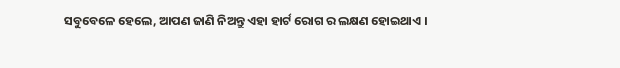ସବୁବେଳେ ହେଲେ, ଆପଣ ଜାଣି ନିଅନ୍ତୁ ଏହା ହାର୍ଟ ରୋଗ ର ଲକ୍ଷଣ ହୋଇଥାଏ ।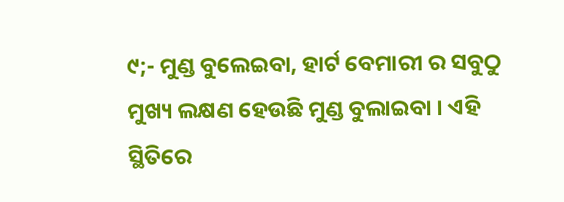୯;- ମୁଣ୍ଡ ବୁଲେଇବା, ହାର୍ଟ ବେମାରୀ ର ସବୁଠୁ ମୁଖ୍ୟ ଲକ୍ଷଣ ହେଉଛି ମୁଣ୍ଡ ବୁଲାଇବା । ଏହି ସ୍ଥିତିରେ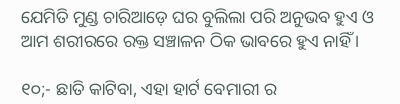ଯେମିତି ମୁଣ୍ଡ ଚାରିଆଡ଼େ ଘର ବୁଲିଲା ପରି ଅନୁଭବ ହୁଏ ଓ ଆମ ଶରୀରରେ ରକ୍ତ ସଞ୍ଚାଳନ ଠିକ ଭାବରେ ହୁଏ ନାହିଁ ।

୧୦;- ଛାତି କାଟିବା, ଏହା ହାର୍ଟ ବେମାରୀ ର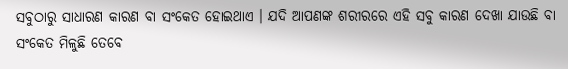ସବୁଠାରୁ ସାଧାରଣ କାରଣ ବା ସଂକେତ ହୋଇଥାଏ । ଯଦି ଆପଣଙ୍କ ଶରୀରରେ ଏହି ସବୁ କାରଣ ଦେଖା ଯାଉଛି ବା ସଂକେତ ମିଳୁଛି ତେବେ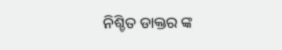ନିଶ୍ଚିତ ଡାକ୍ତର ଙ୍କ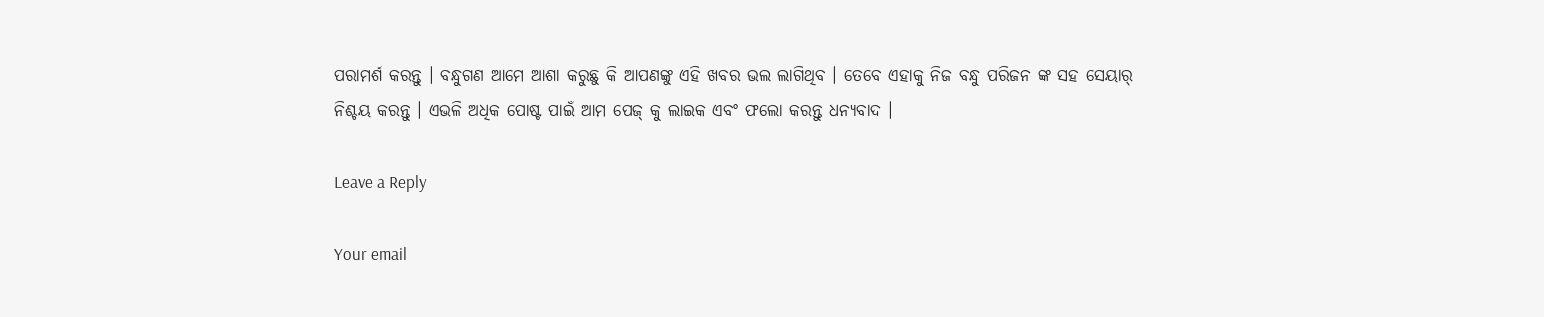ପରାମର୍ଶ କରନ୍ତୁ । ବନ୍ଧୁଗଣ ଆମେ ଆଶା କରୁଛୁ କି ଆପଣଙ୍କୁ ଏହି ଖବର ଭଲ ଲାଗିଥିବ । ତେବେ ଏହାକୁ ନିଜ ବନ୍ଧୁ ପରିଜନ ଙ୍କ ସହ ସେୟାର୍ ନିଶ୍ଚୟ କରନ୍ତୁ । ଏଭଳି ଅଧିକ ପୋଷ୍ଟ ପାଇଁ ଆମ ପେଜ୍ କୁ ଲାଇକ ଏବଂ ଫଲୋ କରନ୍ତୁ ଧନ୍ୟବାଦ ।

Leave a Reply

Your email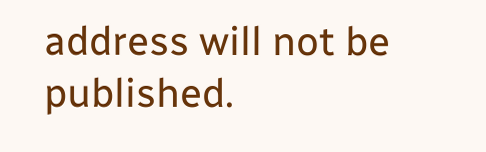address will not be published.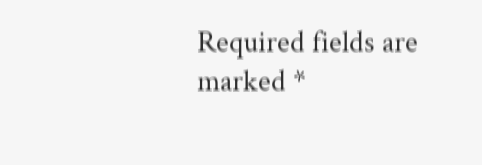Required fields are marked *